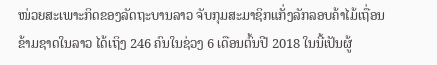ໜ່ວຍສະເພາະກິດຂອງລັດຖະບານລາວ ຈັບກຸມສະມາຊິກແກັ່ງລັກລອບຄ້າໄມ້ເຖື່ອນ
ຂ້າມຊາດໃນລາວ ໄດ້ເຖິງ 246 ຄົນໃນຊ່ວງ 6 ເດືອນຕົ້ນປີ 2018 ໃນນີ້ເປັນຜູ້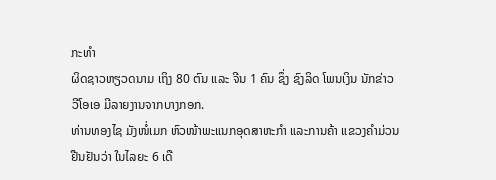ກະທຳ
ຜິດຊາວຫຽວດນາມ ເຖິງ 80 ຕົນ ແລະ ຈີນ 1 ຄົນ ຊຶ່ງ ຊົງລິດ ໂພນເງິນ ນັກຂ່າວ
ວີໂອເອ ມີລາຍງານຈາກບາງກອກ.
ທ່ານທອງໄຊ ມັງໜໍ່ເມກ ຫົວໜ້າພະແນກອຸດສາຫະກຳ ແລະການຄ້າ ແຂວງຄຳມ່ວນ
ຢືນຢັນວ່າ ໃນໄລຍະ 6 ເດື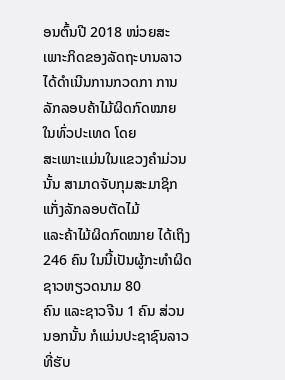ອນຕົ້ນປີ 2018 ໜ່ວຍສະເພາະກິດຂອງລັດຖະບານລາວ
ໄດ້ດຳເນີນການກວດກາ ການລັກລອບຄ້າໄມ້ຜິດກົດໝາຍ ໃນທົ່ວປະເທດ ໂດຍ
ສະເພາະແມ່ນໃນແຂວງຄຳມ່ວນນັ້ນ ສາມາດຈັບກຸມສະມາຊິກແກັ່ງລັກລອບຕັດໄມ້
ແລະຄ້າໄມ້ຜິດກົດໝາຍ ໄດ້ເຖິງ 246 ຄົນ ໃນນີ້ເປັນຜູ້ກະທຳຜິດຊາວຫຽວດນາມ 80
ຄົນ ແລະຊາວຈີນ 1 ຄົນ ສ່ວນນອກນັ້ນ ກໍແມ່ນປະຊາຊົນລາວ ທີ່ຮັບ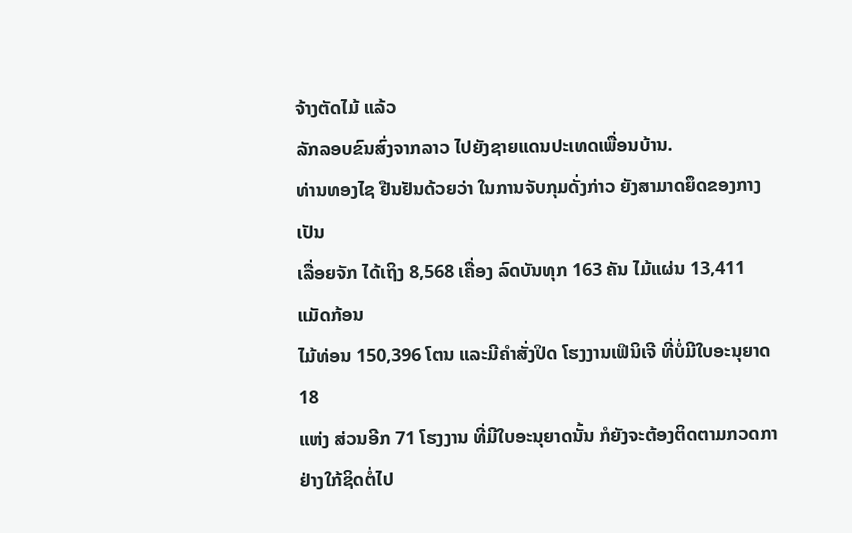ຈ້າງຕັດໄມ້ ແລ້ວ
ລັກລອບຂົນສົ່ງຈາກລາວ ໄປຍັງຊາຍແດນປະເທດເພື່ອນບ້ານ.
ທ່ານທອງໄຊ ຢືນຢັນດ້ວຍວ່າ ໃນການຈັບກຸມດັ່ງກ່າວ ຍັງສາມາດຍຶດຂອງກາງ ເປັນ
ເລື່ອຍຈັກ ໄດ້ເຖິງ 8,568 ເຄື່ອງ ລົດບັນທຸກ 163 ຄັນ ໄມ້ແຜ່ນ 13,411 ແມັດກ້ອນ
ໄມ້ທ່ອນ 150,396 ໂຕນ ແລະມີຄໍາສັ່ງປິດ ໂຮງງານເຟິນິເຈີ ທີ່ບໍ່ມີໃບອະນຸຍາດ 18
ແຫ່ງ ສ່ວນອີກ 71 ໂຮງງານ ທີ່ມີໃບອະນຸຍາດນັ້ນ ກໍຍັງຈະຕ້ອງຕິດຕາມກວດກາ
ຢ່າງໃກ້ຊິດຕໍ່ໄປ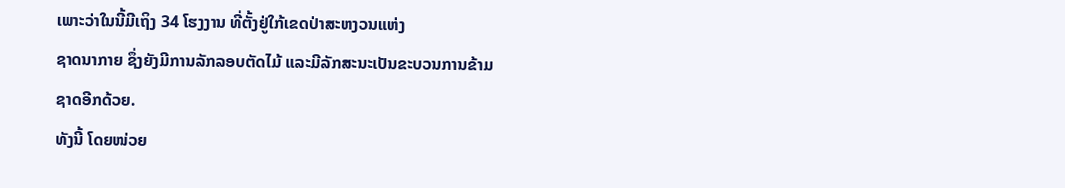ເພາະວ່າໃນນີ້ມີເຖິງ 34 ໂຮງງານ ທີ່ຕັ້ງຢູ່ໃກ້ເຂດປ່າສະຫງວນແຫ່ງ
ຊາດນາກາຍ ຊຶ່ງຍັງມີການລັກລອບຕັດໄມ້ ແລະມີລັກສະນະເປັນຂະບວນການຂ້າມ
ຊາດອີກດ້ວຍ.
ທັງນີ້ ໂດຍໜ່ວຍ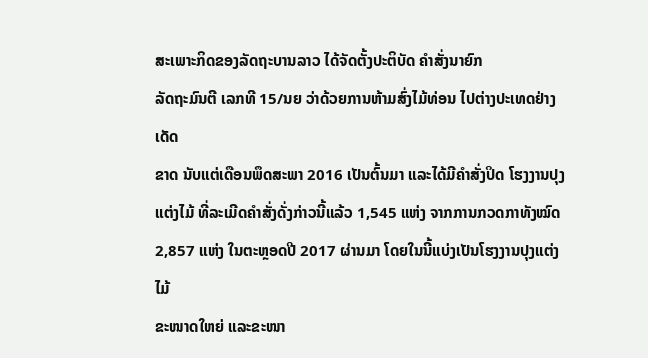ສະເພາະກິດຂອງລັດຖະບານລາວ ໄດ້ຈັດຕັ້ງປະຕິບັດ ຄຳສັ່ງນາຍົກ
ລັດຖະມົນຕີ ເລກທີ 15/ນຍ ວ່າດ້ວຍການຫ້າມສົ່ງໄມ້ທ່ອນ ໄປຕ່າງປະເທດຢ່າງເດັດ
ຂາດ ນັບແຕ່ເດືອນພຶດສະພາ 2016 ເປັນຕົ້ນມາ ແລະໄດ້ມີຄຳສັ່ງປິດ ໂຮງງານປຸງ
ແຕ່ງໄມ້ ທີ່ລະເມີດຄຳສັ່ງດັ່ງກ່າວນີ້ແລ້ວ 1,545 ແຫ່ງ ຈາກການກວດກາທັງໝົດ
2,857 ແຫ່ງ ໃນຕະຫຼອດປີ 2017 ຜ່ານມາ ໂດຍໃນນີ້ແບ່ງເປັນໂຮງງານປຸງແຕ່ງໄມ້
ຂະໜາດໃຫຍ່ ແລະຂະໜາ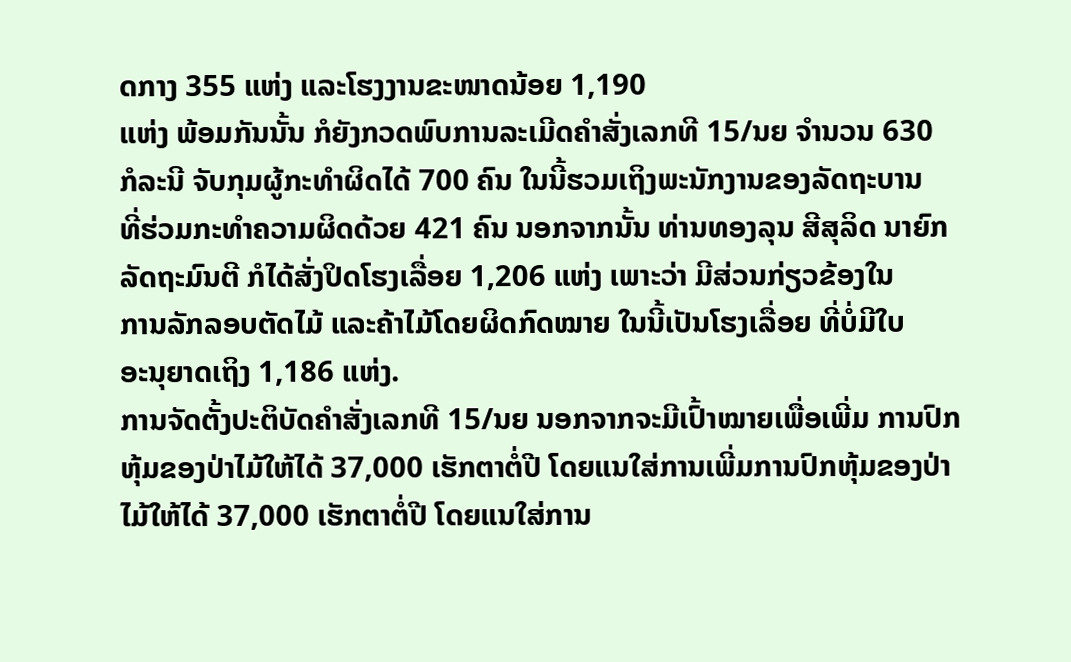ດກາງ 355 ແຫ່ງ ແລະໂຮງງານຂະໜາດນ້ອຍ 1,190
ແຫ່ງ ພ້ອມກັນນັ້ນ ກໍຍັງກວດພົບການລະເມີດຄຳສັ່ງເລກທີ 15/ນຍ ຈຳນວນ 630
ກໍລະນີ ຈັບກຸມຜູ້ກະທຳຜິດໄດ້ 700 ຄົນ ໃນນີ້ຮວມເຖິງພະນັກງານຂອງລັດຖະບານ
ທີ່ຮ່ວມກະທຳຄວາມຜິດດ້ວຍ 421 ຄົນ ນອກຈາກນັ້ນ ທ່ານທອງລຸນ ສີສຸລິດ ນາຍົກ
ລັດຖະມົນຕີ ກໍໄດ້ສັ່ງປິດໂຮງເລື່ອຍ 1,206 ແຫ່ງ ເພາະວ່າ ມີສ່ວນກ່ຽວຂ້ອງໃນ
ການລັກລອບຕັດໄມ້ ແລະຄ້າໄມ້ໂດຍຜິດກົດໝາຍ ໃນນີ້ເປັນໂຮງເລື່ອຍ ທີ່ບໍ່ມີໃບ
ອະນຸຍາດເຖິງ 1,186 ແຫ່ງ.
ການຈັດຕັ້ງປະຕິບັດຄຳສັ່ງເລກທີ 15/ນຍ ນອກຈາກຈະມີເປົ້າໝາຍເພື່ອເພີ່ມ ການປົກ
ຫຸ້ມຂອງປ່າໄມ້ໃຫ້ໄດ້ 37,000 ເຮັກຕາຕໍ່ປີ ໂດຍແນໃສ່ການເພີ່ມການປົກຫຸ້ມຂອງປ່າ
ໄມ້ໃຫ້ໄດ້ 37,000 ເຮັກຕາຕໍ່ປີ ໂດຍແນໃສ່ການ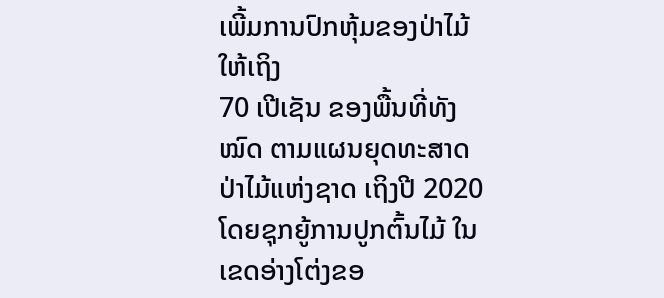ເພີ້ມການປົກຫຸ້ມຂອງປ່າໄມ້ໃຫ້ເຖິງ
70 ເປີເຊັນ ຂອງພື້ນທີ່ທັງໝົດ ຕາມແຜນຍຸດທະສາດປ່າໄມ້ແຫ່ງຊາດ ເຖິງປີ 2020
ໂດຍຊຸກຍູ້ການປູກຕົ້ນໄມ້ ໃນເຂດອ່າງໂຕ່ງຂອ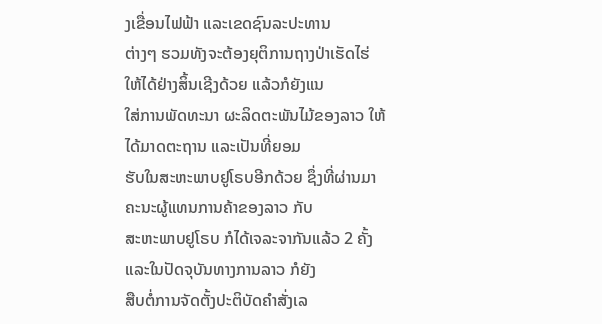ງເຂື່ອນໄຟຟ້າ ແລະເຂດຊົນລະປະທານ
ຕ່າງໆ ຮວມທັງຈະຕ້ອງຍຸຕິການຖາງປ່າເຮັດໄຮ່ ໃຫ້ໄດ້ຢ່າງສິ້ນເຊີງດ້ວຍ ແລ້ວກໍຍັງແນ
ໃສ່ການພັດທະນາ ຜະລິດຕະພັນໄມ້ຂອງລາວ ໃຫ້ໄດ້ມາດຕະຖານ ແລະເປັນທີ່ຍອມ
ຮັບໃນສະຫະພາບຢູໂຣບອີກດ້ວຍ ຊຶ່ງທີ່ຜ່ານມາຄະນະຜູ້ແທນການຄ້າຂອງລາວ ກັບ
ສະຫະພາບຢູໂຣບ ກໍໄດ້ເຈລະຈາກັນແລ້ວ 2 ຄັ້ງ ແລະໃນປັດຈຸບັນທາງການລາວ ກໍຍັງ
ສືບຕໍ່ການຈັດຕັ້ງປະຕິບັດຄຳສັ່ງເລ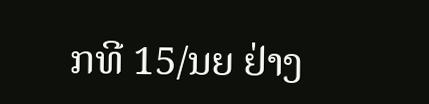ກທີ 15/ນຍ ຢ່າງ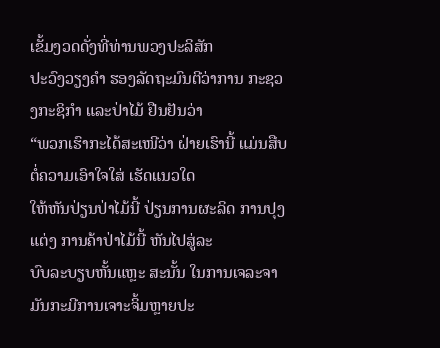ເຂັ້ມງວດດັ່ງທີ່ທ່ານພວງປະລິສັກ
ປະວົງວຽງຄຳ ຮອງລັດຖະມົນຕີວ່າການ ກະຊວງກະຊິກຳ ແລະປ່າໄມ້ ຢືນຢັນວ່າ
“ພວກເຮົາກະໄດ້ສະເໜີວ່າ ຝ່າຍເຮົານີ້ ແມ່ນສືບຕໍ່ຄວາມເອົາໃຈໃສ່ ເຮັດແນວໃດ
ໃຫ້ຫັນປ່ຽນປ່າໄມ້ນີ້ ປ່ຽນການຜະລິດ ການປຸງແຕ່ງ ການຄ້າປ່າໄມ້ນີ້ ຫັນໄປສູ່ລະ
ບົບລະບຽບຫັ້ນແຫຼະ ສະນັ້ນ ໃນການເຈລະຈາ ມັນກະມີການເຈາະຈິ້ມຫຼາຍປະ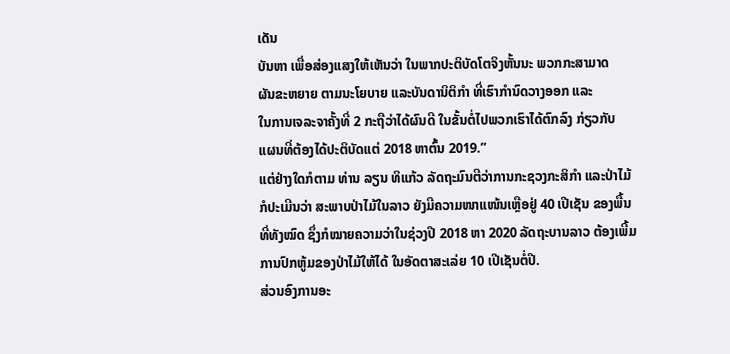ເດັນ
ບັນຫາ ເພື່ອສ່ອງແສງໃຫ້ເຫັນວ່າ ໃນພາກປະຕິບັດໂຕຈິງຫັ້ນນະ ພວກກະສາມາດ
ຜັນຂະຫຍາຍ ຕາມນະໂຍບາຍ ແລະບັນດານິຕິກຳ ທີ່ເຮົາກຳນົດວາງອອກ ແລະ
ໃນການເຈລະຈາຄັ້ງທີ່ 2 ກະຖືວ່າໄດ້ຜົນດີ ໃນຂັ້ນຕໍ່ໄປພວກເຮົາໄດ້ຕົກລົງ ກ່ຽວກັບ
ແຜນທີ່ຕ້ອງໄດ້ປະຕິບັດແຕ່ 2018 ຫາຕົ້ນ 2019.”
ແຕ່ຢ່າງໃດກໍຕາມ ທ່ານ ລຽນ ທິແກ້ວ ລັດຖະມົນຕີວ່າການກະຊວງກະສິກຳ ແລະປ່າໄມ້
ກໍປະເມີນວ່າ ສະພາບປ່າໄມ້ໃນລາວ ຍັງມີຄວາມໜາແໜ້ນເຫຼືອຢູ່ 40 ເປີເຊັນ ຂອງພື້ນ
ທີ່ທັງໝົດ ຊຶ່ງກໍໝາຍຄວາມວ່າໃນຊ່ວງປີ 2018 ຫາ 2020 ລັດຖະບານລາວ ຕ້ອງເພີ້ມ
ການປົກຫູ້ມຂອງປ່າໄມ້ໃຫ້ໄດ້ ໃນອັດຕາສະເລ່ຍ 10 ເປີເຊັນຕໍ່ປີ.
ສ່ວນອົງການອະ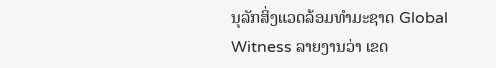ນຸລັກສິ່ງແວດລ້ອມທຳມະຊາດ Global Witness ລາຍງານວ່າ ເຂດ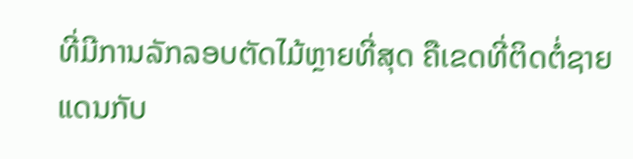ທີ່ມີການລັກລອບຕັດໄມ້ຫຼາຍທີ່ສຸດ ຄືເຂດທີ່ຕິດຕໍ່ຊາຍແດນກັບ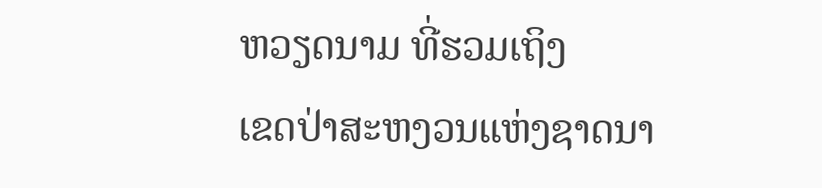ຫວຽດນາມ ທີ່ຮວມເຖິງ
ເຂດປ່າສະຫງວນແຫ່ງຊາດນາ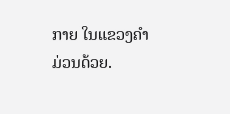ກາຍ ໃນແຂວງຄຳມ່ວນດ້ວຍ.